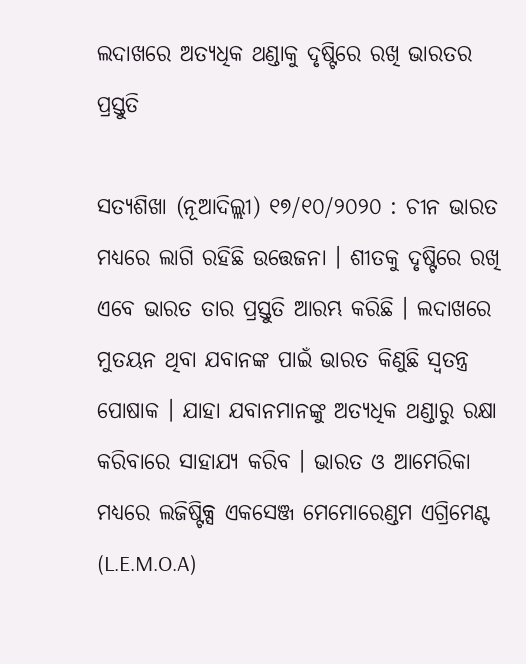ଲଦାଖରେ ଅତ୍ୟଧିକ ଥଣ୍ଡାକୁ ଦୃଷ୍ଟିରେ ରଖି ଭାରତର ପ୍ରସ୍ତୁତି

ସତ୍ୟଶିଖା (ନୂଆଦିଲ୍ଲୀ) ୧୭/୧୦/୨୦୨୦ : ଚୀନ ଭାରତ ମଧ୍ୟରେ ଲାଗି ରହିଛି ଉତ୍ତେଜନା । ଶୀତକୁ ଦୃଷ୍ଟିରେ ରଖି ଏବେ ଭାରତ ତାର ପ୍ରସ୍ତୁତି ଆରମ୍ଭ କରିଛି । ଲଦାଖରେ ମୁତୟନ ଥିବା ଯବାନଙ୍କ ପାଇଁ ଭାରତ କିଣୁଛି ସ୍ବତନ୍ତ୍ର ପୋଷାକ । ଯାହା ଯବାନମାନଙ୍କୁ ଅତ୍ୟଧିକ ଥଣ୍ଡାରୁ ରକ୍ଷା କରିବାରେ ସାହାଯ୍ୟ କରିବ । ଭାରତ ଓ ଆମେରିକା ମଧ୍ୟରେ ଲଜିଷ୍ଟିକ୍ସ ଏକସେଞ୍ଜ ମେମୋରେଣ୍ଡମ ଏଗ୍ରିମେଣ୍ଟ (L.E.M.O.A)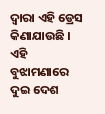ଦ୍ବାରା ଏହି ଡ୍ରେସ କିଣାଯାଉଛି । ଏହି ବୁଝାମଣାରେ ଦୁଇ ଦେଶ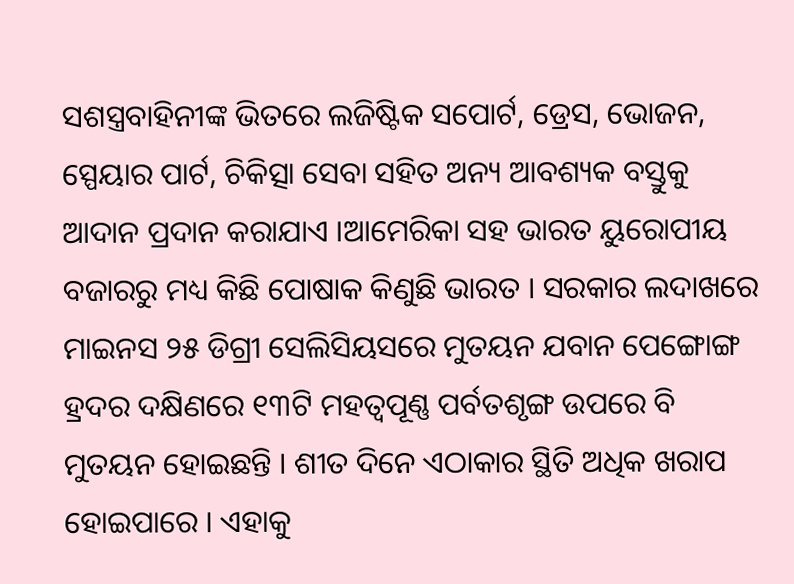ସଶସ୍ତ୍ରବାହିନୀଙ୍କ ଭିତରେ ଲଜିଷ୍ଟିକ ସପୋର୍ଟ, ଡ୍ରେସ, ଭୋଜନ, ସ୍ପେୟାର ପାର୍ଟ, ଚିକିତ୍ସା ସେବା ସହିତ ଅନ୍ୟ ଆବଶ୍ୟକ ବସ୍ତୁକୁ ଆଦାନ ପ୍ରଦାନ କରାଯାଏ ।ଆମେରିକା ସହ ଭାରତ ୟୁରୋପୀୟ ବଜାରରୁ ମଧ୍ୟ କିଛି ପୋଷାକ କିଣୁଛି ଭାରତ । ସରକାର ଲଦାଖରେ ମାଇନସ ୨୫ ଡିଗ୍ରୀ ସେଲିସିୟସରେ ମୁତୟନ ଯବାନ ପେଙ୍ଗୋଙ୍ଗ ହ୍ରଦର ଦକ୍ଷିଣରେ ୧୩ଟି ମହତ୍ୱପୂଣ୍ଣ ପର୍ବତଶୃଙ୍ଗ ଉପରେ ବି ମୁତୟନ ହୋଇଛନ୍ତି । ଶୀତ ଦିନେ ଏଠାକାର ସ୍ଥିତି ଅଧିକ ଖରାପ ହୋଇପାରେ । ଏହାକୁ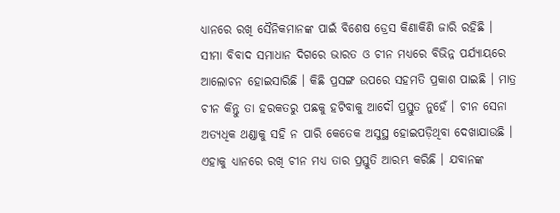ଧ୍ୟାନରେ ରଖି ସୈନିକମାନଙ୍କ ପାଇଁ ବିଶେଷ ଡ୍ରେସ କିଣାକିଣି ଜାରି ରହିଛି ।
ସୀମା ବିବାଦ ସମାଧାନ ଦିଗରେ ଭାରତ ଓ ଚୀନ ମଧ୍ୟରେ ବିଭିନ୍ନ ପର୍ଯ୍ୟାୟରେ ଆଲୋଚନ ହୋଇସାରିଛି । କିଛି ପ୍ରସଙ୍ଗ ଉପରେ ସହମତି ପ୍ରକାଶ ପାଇଛି । ମାତ୍ର ଚୀନ କିନ୍ତୁ ତା ହରକତରୁ ପଛକୁ ହଟିବାକୁ ଆଦୌ ପ୍ରସ୍ତୁତ ନୁହେଁ । ଚୀନ ସେନା ଅତ୍ୟଧିକ ଥଣ୍ଡାକୁ ସହି ନ ପାରି କେତେକ ଅସୁସ୍ଥ ହୋଇପଡ଼ିଥିବା ଦେଖାଯାଉଛି । ଏହାକୁ ଧ୍ୟାନରେ ରଖି ଚୀନ ମଧ୍ୟ ତାର ପ୍ରସ୍ତୁତି ଆରମ୍ଭ କରିଛି । ଯବାନଙ୍କ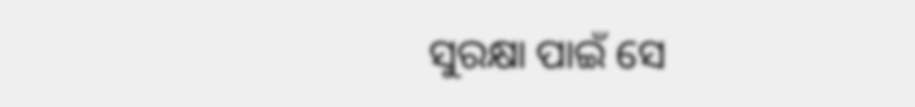ସୁରକ୍ଷା ପାଇଁ ସେ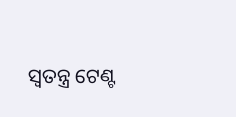ସ୍ଵତନ୍ତ୍ର ଟେଣ୍ଟ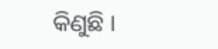କିଣୁଛି ।